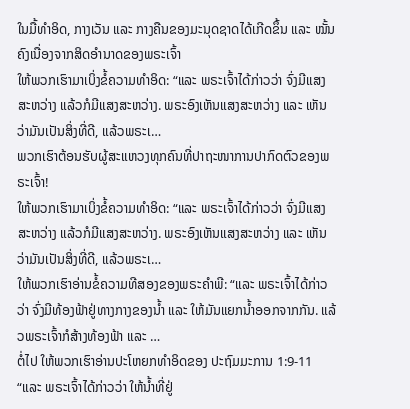ໃນມື້ທຳອິດ, ກາງເວັນ ແລະ ກາງຄືນຂອງມະນຸດຊາດໄດ້ເກີດຂຶ້ນ ແລະ ໝັ້ນຄົງເນື່ອງຈາກສິດອຳນາດຂອງພຣະເຈົ້າ
ໃຫ້ພວກເຮົາມາເບິ່ງຂໍ້ຄວາມທຳອິດ: “ແລະ ພຣະເຈົ້າໄດ້ກ່າວວ່າ ຈົ່ງມີແສງສະຫວ່າງ ແລ້ວກໍມີແສງສະຫວ່າງ. ພຣະອົງເຫັນແສງສະຫວ່າງ ແລະ ເຫັນວ່າມັນເປັນສິ່ງທີ່ດີ, ແລ້ວພຣະເ…
ພວກເຮົາຕ້ອນຮັບຜູ້ສະແຫວງທຸກຄົນທີ່ປາຖະໜາການປາກົດຕົວຂອງພຣະເຈົ້າ!
ໃຫ້ພວກເຮົາມາເບິ່ງຂໍ້ຄວາມທຳອິດ: “ແລະ ພຣະເຈົ້າໄດ້ກ່າວວ່າ ຈົ່ງມີແສງສະຫວ່າງ ແລ້ວກໍມີແສງສະຫວ່າງ. ພຣະອົງເຫັນແສງສະຫວ່າງ ແລະ ເຫັນວ່າມັນເປັນສິ່ງທີ່ດີ, ແລ້ວພຣະເ…
ໃຫ້ພວກເຮົາອ່ານຂໍ້ຄວາມທີສອງຂອງພຣະຄຳພີ: “ແລະ ພຣະເຈົ້າໄດ້ກ່າວວ່າ ຈົ່ງມີທ້ອງຟ້າຢູ່ທາງກາງຂອງນໍ້າ ແລະ ໃຫ້ມັນແຍກນໍ້າອອກຈາກກັນ. ແລ້ວພຣະເຈົ້າກໍສ້າງທ້ອງຟ້າ ແລະ …
ຕໍ່ໄປ ໃຫ້ພວກເຮົາອ່ານປະໂຫຍກທຳອິດຂອງ ປະຖົມມະການ 1:9-11 “ແລະ ພຣະເຈົ້າໄດ້ກ່າວວ່າ ໃຫ້ນໍ້າທີ່ຢູ່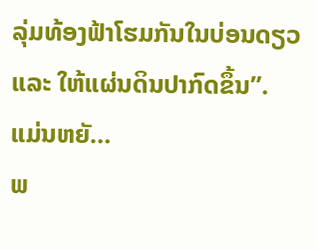ລຸ່ມທ້ອງຟ້າໂຮມກັນໃນບ່ອນດຽວ ແລະ ໃຫ້ແຜ່ນດິນປາກົດຂຶ້ນ”. ແມ່ນຫຍັ…
ພ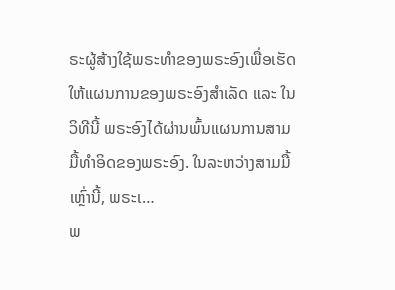ຣະຜູ້ສ້າງໃຊ້ພຣະທຳຂອງພຣະອົງເພື່ອເຮັດໃຫ້ແຜນການຂອງພຣະອົງສຳເລັດ ແລະ ໃນວິທີນີ້ ພຣະອົງໄດ້ຜ່ານພົ້ນແຜນການສາມມື້ທຳອິດຂອງພຣະອົງ. ໃນລະຫວ່າງສາມມື້ເຫຼົ່ານີ້, ພຣະເ…
ພ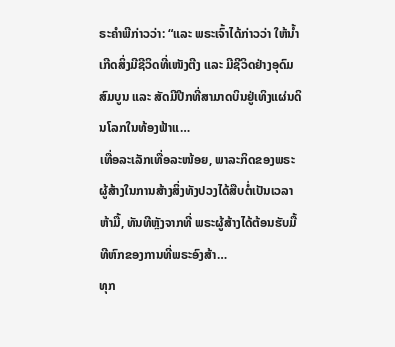ຣະຄຳພີກ່າວວ່າ: “ແລະ ພຣະເຈົ້າໄດ້ກ່າວວ່າ ໃຫ້ນໍ້າເກີດສິ່ງມີຊີວິດທີ່ເໜັງຕີງ ແລະ ມີຊີວິດຢ່າງອຸດົມສົມບູນ ແລະ ສັດມີປີກທີ່ສາມາດບິນຢູ່ເທິງແຜ່ນດິນໂລກໃນທ້ອງຟ້າແ…
ເທື່ອລະເລັກເທື່ອລະໜ້ອຍ, ພາລະກິດຂອງພຣະຜູ້ສ້າງໃນການສ້າງສິ່ງທັງປວງໄດ້ສືບຕໍ່ເປັນເວລາຫ້າມື້, ທັນທີຫຼັງຈາກທີ່ ພຣະຜູ້ສ້າງໄດ້ຕ້ອນຮັບມື້ທີຫົກຂອງການທີ່ພຣະອົງສ້າ…
ທຸກ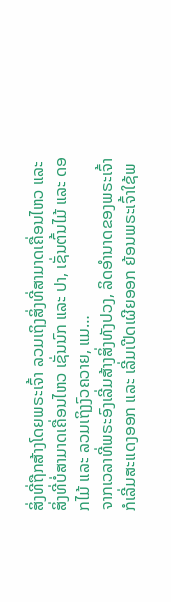ສິ່ງທີ່ຖືກສ້າງໂດຍພຣະເຈົ້າ ລວມເຖິງສິ່ງທີ່ສາມາດເຄື່ອນໄຫວ ແລະ ສິ່ງທີ່ບໍ່ສາມາດເຄື່ອນໄຫວ ເຊັ່ນນົກ ແລະ ປາ, ເຊັ່ນຕົ້ນໄມ້ ແລະ ດອກໄມ້ ແລະ ລວມເຖິງງົວຄວາຍ, ແມ…
ຈາກເວລາທີ່ພຣະອົງເລີ່ມສ້າງສິ່ງທັງປວງ, ລິດອຳນາດຂອງພຣະເຈົ້າກໍເລີ່ມສະແດງອອກ ແລະ ເລີ່ມເປີດເຜີຍອອກ ຍ້ອນພຣະເຈົ້າໃຊ້ພ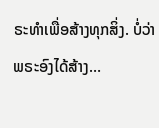ຣະທຳເພື່ອສ້າງທຸກສິ່ງ. ບໍ່ວ່າພຣະອົງໄດ້ສ້າງ…